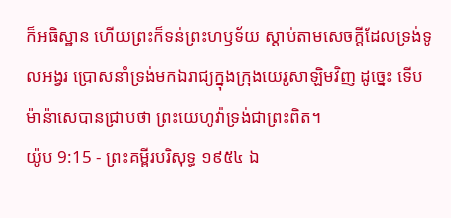ក៏អធិស្ឋាន ហើយព្រះក៏ទន់ព្រះហឫទ័យ ស្តាប់តាមសេចក្ដីដែលទ្រង់ទូលអង្វរ ប្រោសនាំទ្រង់មកឯរាជ្យក្នុងក្រុងយេរូសាឡិមវិញ ដូច្នេះ ទើបម៉ាន៉ាសេបានជ្រាបថា ព្រះយេហូវ៉ាទ្រង់ជាព្រះពិត។
យ៉ូប 9:15 - ព្រះគម្ពីរបរិសុទ្ធ ១៩៥៤ ឯ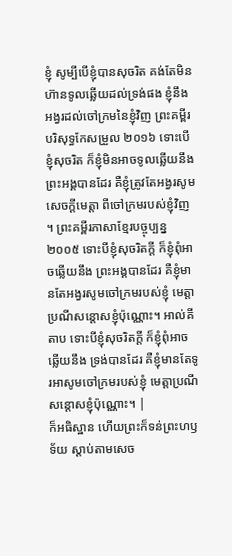ខ្ញុំ សូម្បីបើខ្ញុំបានសុចរិត គង់តែមិនហ៊ានទូលឆ្លើយដល់ទ្រង់ផង ខ្ញុំនឹងអង្វរដល់ចៅក្រមនៃខ្ញុំវិញ ព្រះគម្ពីរបរិសុទ្ធកែសម្រួល ២០១៦ ទោះបើខ្ញុំសុចរិត ក៏ខ្ញុំមិនអាចទូលឆ្លើយនឹងព្រះអង្គបានដែរ គឺខ្ញុំត្រូវតែអង្វរសូមសេចក្ដីមេត្តា ពីចៅក្រមរបស់ខ្ញុំវិញ ។ ព្រះគម្ពីរភាសាខ្មែរបច្ចុប្បន្ន ២០០៥ ទោះបីខ្ញុំសុចរិតក្ដី ក៏ខ្ញុំពុំអាចឆ្លើយនឹង ព្រះអង្គបានដែរ គឺខ្ញុំមានតែអង្វរសូមចៅក្រមរបស់ខ្ញុំ មេត្តាប្រណីសន្ដោសខ្ញុំប៉ុណ្ណោះ។ អាល់គីតាប ទោះបីខ្ញុំសុចរិតក្ដី ក៏ខ្ញុំពុំអាចឆ្លើយនឹង ទ្រង់បានដែរ គឺខ្ញុំមានតែទូរអាសូមចៅក្រមរបស់ខ្ញុំ មេត្តាប្រណីសន្ដោសខ្ញុំប៉ុណ្ណោះ។ |
ក៏អធិស្ឋាន ហើយព្រះក៏ទន់ព្រះហឫទ័យ ស្តាប់តាមសេច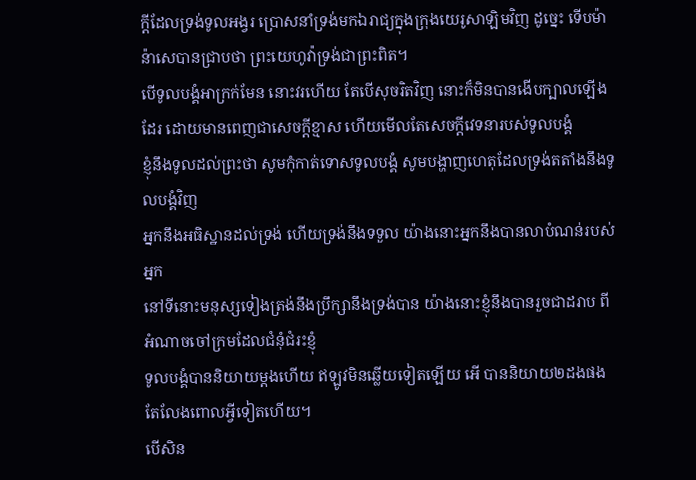ក្ដីដែលទ្រង់ទូលអង្វរ ប្រោសនាំទ្រង់មកឯរាជ្យក្នុងក្រុងយេរូសាឡិមវិញ ដូច្នេះ ទើបម៉ាន៉ាសេបានជ្រាបថា ព្រះយេហូវ៉ាទ្រង់ជាព្រះពិត។
បើទូលបង្គំអាក្រក់មែន នោះវរហើយ តែបើសុចរិតវិញ នោះក៏មិនបានងើបក្បាលឡើងដែរ ដោយមានពេញជាសេចក្ដីខ្មាស ហើយមើលតែសេចក្ដីវេទនារបស់ទូលបង្គំ
ខ្ញុំនឹងទូលដល់ព្រះថា សូមកុំកាត់ទោសទូលបង្គំ សូមបង្ហាញហេតុដែលទ្រង់តតាំងនឹងទូលបង្គំវិញ
អ្នកនឹងអធិស្ឋានដល់ទ្រង់ ហើយទ្រង់នឹងទទួល យ៉ាងនោះអ្នកនឹងបានលាបំណន់របស់អ្នក
នៅទីនោះមនុស្សទៀងត្រង់នឹងប្រឹក្សានឹងទ្រង់បាន យ៉ាងនោះខ្ញុំនឹងបានរួចជាដរាប ពីអំណាចចៅក្រមដែលជំនុំជំរះខ្ញុំ
ទូលបង្គំបាននិយាយម្តងហើយ ឥឡូវមិនឆ្លើយទៀតឡើយ អើ បាននិយាយ២ដងផង តែលែងពោលអ្វីទៀតហើយ។
បើសិន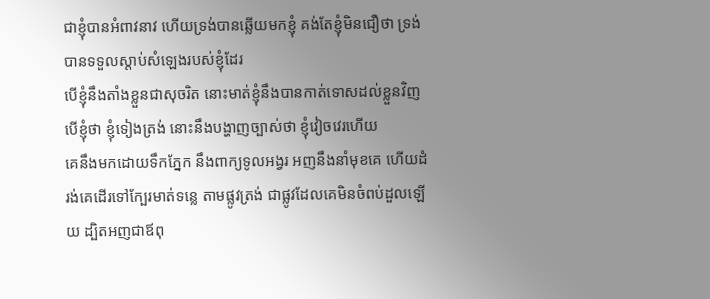ជាខ្ញុំបានអំពាវនាវ ហើយទ្រង់បានឆ្លើយមកខ្ញុំ គង់តែខ្ញុំមិនជឿថា ទ្រង់បានទទួលស្តាប់សំឡេងរបស់ខ្ញុំដែរ
បើខ្ញុំនឹងតាំងខ្លួនជាសុចរិត នោះមាត់ខ្ញុំនឹងបានកាត់ទោសដល់ខ្លួនវិញ បើខ្ញុំថា ខ្ញុំទៀងត្រង់ នោះនឹងបង្ហាញច្បាស់ថា ខ្ញុំវៀចវេរហើយ
គេនឹងមកដោយទឹកភ្នែក នឹងពាក្យទូលអង្វរ អញនឹងនាំមុខគេ ហើយដំរង់គេដើរទៅក្បែរមាត់ទន្លេ តាមផ្លូវត្រង់ ជាផ្លូវដែលគេមិនចំពប់ដួលឡើយ ដ្បិតអញជាឪពុ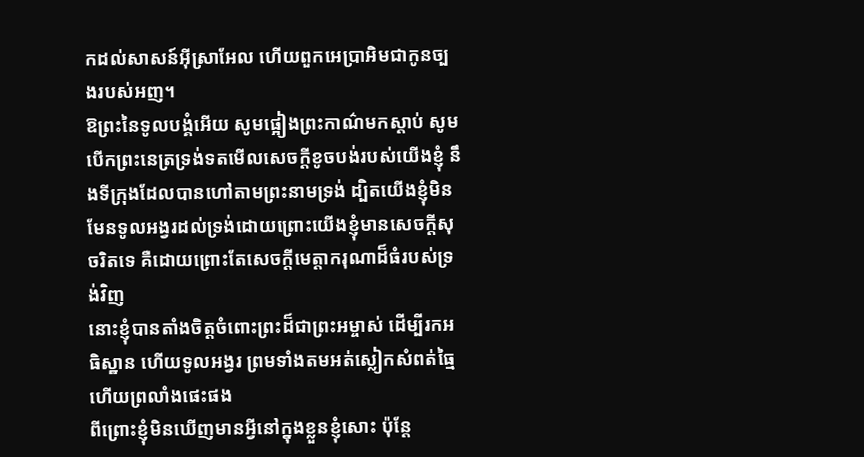កដល់សាសន៍អ៊ីស្រាអែល ហើយពួកអេប្រាអិមជាកូនច្បងរបស់អញ។
ឱព្រះនៃទូលបង្គំអើយ សូមផ្អៀងព្រះកាណ៌មកស្តាប់ សូមបើកព្រះនេត្រទ្រង់ទតមើលសេចក្ដីខូចបង់របស់យើងខ្ញុំ នឹងទីក្រុងដែលបានហៅតាមព្រះនាមទ្រង់ ដ្បិតយើងខ្ញុំមិនមែនទូលអង្វរដល់ទ្រង់ដោយព្រោះយើងខ្ញុំមានសេចក្ដីសុចរិតទេ គឺដោយព្រោះតែសេចក្ដីមេត្តាករុណាដ៏ធំរបស់ទ្រង់វិញ
នោះខ្ញុំបានតាំងចិត្តចំពោះព្រះដ៏ជាព្រះអម្ចាស់ ដើម្បីរកអធិស្ឋាន ហើយទូលអង្វរ ព្រមទាំងតមអត់ស្លៀកសំពត់ធ្មៃ ហើយព្រលាំងផេះផង
ពីព្រោះខ្ញុំមិនឃើញមានអ្វីនៅក្នុងខ្លួនខ្ញុំសោះ ប៉ុន្តែ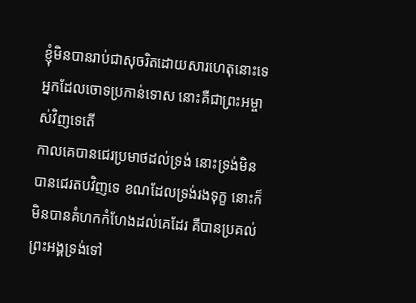ខ្ញុំមិនបានរាប់ជាសុចរិតដោយសារហេតុនោះទេ អ្នកដែលចោទប្រកាន់ទោស នោះគឺជាព្រះអម្ចាស់វិញទេតើ
កាលគេបានជេរប្រមាថដល់ទ្រង់ នោះទ្រង់មិនបានជេរតបវិញទេ ខណដែលទ្រង់រងទុក្ខ នោះក៏មិនបានគំហកកំហែងដល់គេដែរ គឺបានប្រគល់ព្រះអង្គទ្រង់ទៅ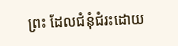ព្រះ ដែលជំនុំជំរះដោយ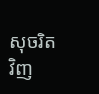សុចរិតវិញ